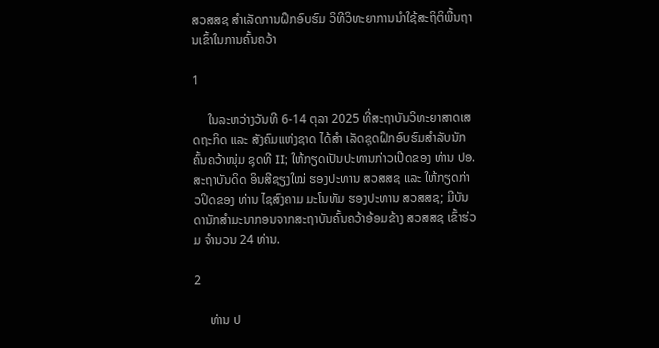ສວສສຊ ສຳເລັດການຝຶກອົບຮົມ ວິທີວິທະຍາການນໍາໃຊ້ສະຖິຕິພື້ນຖານເຂົ້າໃນການຄົ້ນຄວ້າ

1

     ໃນລະຫວ່າງວັນທີ 6-14 ຕຸລາ 2025 ທີ່ສະຖາບັນວິທະຍາສາດເສດຖະກິດ ແລະ ສັງຄົມແຫ່ງຊາດ ໄດ້ສຳ ເລັດຊຸດຝຶກອົບຮົມສໍາລັບນັກຄົ້ນຄວ້າໜຸ່ມ ຊຸດທີ II; ໃຫ້ກຽດເປັນປະທານກ່າວເປີດຂອງ ທ່ານ ປອ. ສະຖາບັນດິດ ອິນສີຊຽງໃໝ່ ຮອງປະທານ ສວສສຊ ແລະ ໃຫ້ກຽດກ່າວປິດຂອງ ທ່ານ ໄຊສົງຄາມ ມະໂນທັມ ຮອງປະທານ ສວສສຊ; ມີບັນດານັກສໍາມະນາກອນຈາກສະຖາບັນຄົ້ນຄວ້າອ້ອມຂ້າງ ສວສສຊ ເຂົ້າຮ່ວມ ຈໍານວນ 24 ທ່ານ.

2

     ທ່ານ ປ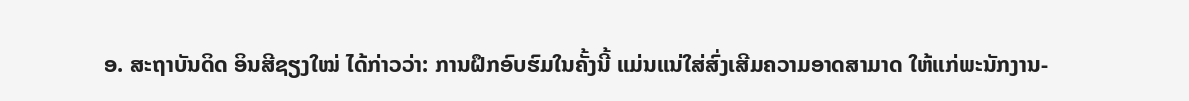ອ. ສະຖາບັນດິດ ອິນສີຊຽງໃໝ່ ໄດ້ກ່າວວ່າ: ການຝຶກອົບຮົມໃນຄັ້ງນີ້ ແມ່ນແນ່ໃສ່ສົ່ງເສີມຄວາມອາດສາມາດ ໃຫ້ແກ່ພະນັກງານ-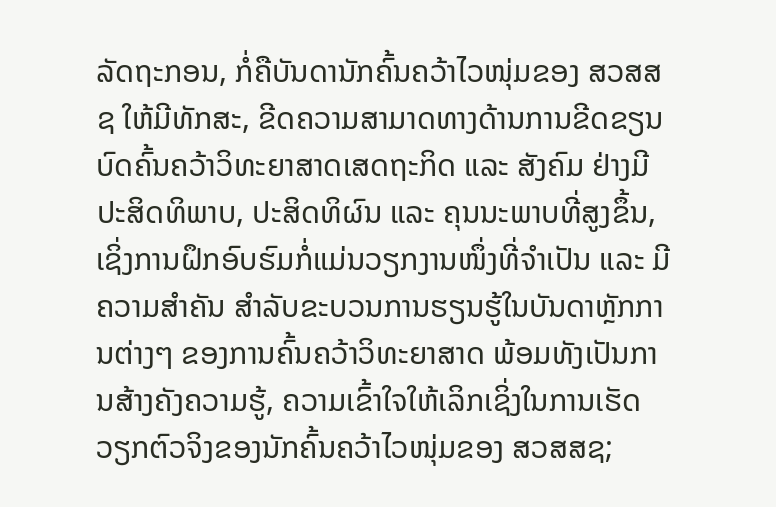ລັດຖະກອນ, ກໍ່ຄືບັນດານັກຄົ້ນຄວ້າໄວໜຸ່ມຂອງ ສວສສຊ ໃຫ້ມີທັກສະ, ຂີດຄວາມສາມາດທາງດ້ານການຂີດຂຽນບົດຄົ້ນຄວ້າວິທະຍາສາດເສດຖະກິດ ແລະ ສັງຄົມ ຢ່າງມີປະສິດທິພາບ, ປະສິດທິຜົນ ແລະ ຄຸນນະພາບທີ່ສູງຂຶ້ນ, ເຊິ່ງການຝຶກອົບຮົມກໍ່ແມ່ນວຽກງານໜຶ່ງທີ່ຈໍາເປັນ ແລະ ມີຄວາມສໍາຄັນ ສໍາລັບຂະບວນການຮຽນຮູ້ໃນບັນດາຫຼັກການຕ່າງໆ ຂອງການຄົ້ນຄວ້າວິທະຍາສາດ ພ້ອມທັງເປັນການສ້າງຄັງຄວາມຮູ້, ຄວາມເຂົ້າໃຈໃຫ້ເລິກເຊິ່ງໃນການເຮັດວຽກຕົວຈິງຂອງນັກຄົ້ນຄວ້າໄວໜຸ່ມຂອງ ສວສສຊ;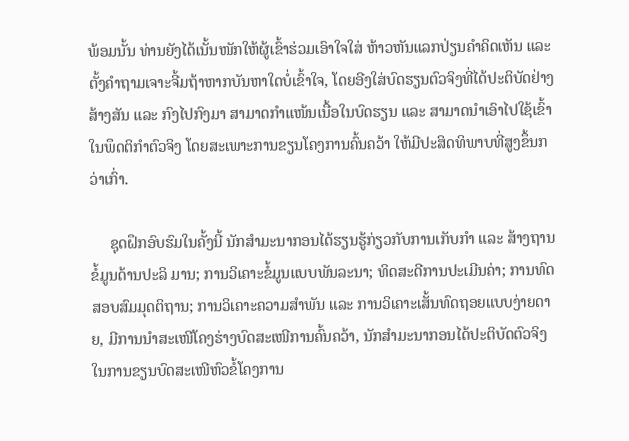ພ້ອມນັ້ນ ທ່ານຍັງໄດ້ເນັ້ນໜັກໃຫ້ຜູ້ເຂົ້າຮ່ວມເອົາໃຈໃສ່ ຫ້າວຫັນແລກປ່ຽນຄໍາຄິດເຫັນ ແລະ ຕັ້ງຄໍາຖາມເຈາະຈີ້ມຖ້າຫາກບັນຫາໃດບໍ່ເຂົ້າໃຈ, ໂດຍອີງໃສ່ບົດຮຽນຕົວຈິງທີ່ໄດ້ປະຕິບັດຢ່າງສ້າງສັນ ແລະ ກົງໄປກົງມາ ສາມາດກໍາແໜ້ນເນື້ອໃນບົດຮຽນ ແລະ ສາມາດນໍາເອົາໄປໃຊ້ເຂົ້າໃນພຶດຕິກໍາຕົວຈິງ ໂດຍສະເພາະການຂຽນໂຄງການຄົ້ນຄວ້າ ໃຫ້ມີປະສິດທິພາບທີ່ສູງຂຶ້ນກວ່າເກົ່າ.

     ຊຸດຝຶກອົບຮົມໃນຄັ້ງນີ້ ນັກສໍາມະນາກອນໄດ້ຮຽນຮູ້ກ່ຽວກັບການເກັບກໍາ ແລະ ສ້າງຖານຂໍ້ມູນດ້ານປະລິ ມານ; ການວິເຄາະຂໍ້ມູນແບບພັນລະນາ; ທິດສະດີການປະເມີນຄ່າ; ການທົດສອບສົມມຸດຕິຖານ; ການວິເຄາະຄວາມສໍາພັນ ແລະ ການວິເຄາະເສັ້ນທົດຖອຍແບບງ່າຍດາຍ, ມີການນຳສະເໜີໂຄງຮ່າງບົດສະເໜີການຄົ້ນຄວ້າ, ນັກສໍາມະນາກອນໄດ້ປະຕິບັດຕົວຈິງໃນການຂຽນບົດສະເໜີຫົວຂໍ້ໂຄງການ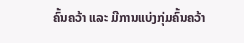ຄົ້ນຄວ້າ ແລະ ມີການແບ່ງກຸ່ມຄົ້ນຄວ້າ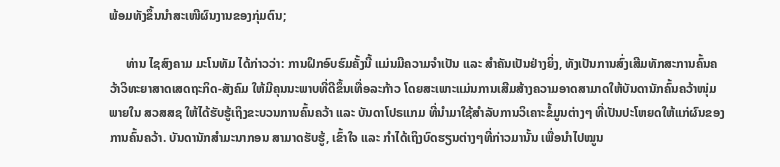ພ້ອມທັງຂຶ້ນນໍາສະເໜີຜົນງານຂອງກຸ່ມຕົນ;

     ທ່ານ ໄຊສົງຄາມ ມະໂນທັມ ໄດ້ກ່າວວ່າ: ການຝຶກອົບຮົມຄັ້ງນີ້ ແມ່ນມີຄວາມຈຳເປັນ ແລະ ສຳຄັນເປັນຢ່າງຍິ່ງ, ທັງເປັນການສົ່ງເສີມທັກສະການຄົ້ນຄວ້າວິທະຍາສາດເສດຖະກິດ-ສັງຄົມ ໃຫ້ມີຄຸນນະພາບທີ່ດີຂຶ້ນເທື່ອລະກ້າວ ໂດຍສະເພາະແມ່ນການເສີມສ້າງຄວາມອາດສາມາດໃຫ້ບັນດານັກຄົ້ນຄວ້າໜຸ່ມ ພາຍໃນ ສວສສຊ ໃຫ້ໄດ້ຮັບຮູ້ເຖິງຂະບວນການຄົ້ນຄວ້າ ແລະ ບັນດາໂປຣແກມ ທີ່ນໍາມາໃຊ້ສຳລັບການວິເຄາະຂໍ້ມູນຕ່າງໆ ທີ່ເປັນປະໂຫຍດໃຫ້ແກ່ຜົນຂອງການຄົ້ນຄວ້າ. ບັນດານັກສໍາມະນາກອນ ສາມາດຮັບຮູ້, ເຂົ້າໃຈ ແລະ ກຳໄດ້ເຖິງບົດຮຽນຕ່າງໆທີ່ກ່າວມານັ້ນ ເພື່ອນໍາໄປໝູນ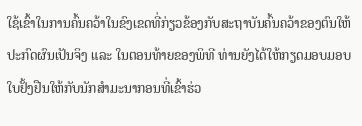ໃຊ້ເຂົ້າໃນການຄົ້ນຄວ້າໃນຂົງເຂດທີ່ກ່ຽວຂ້ອງກັບສະຖາບັນຄົ້ນຄວ້າຂອງຕົນໃຫ້ປະກົດຜົນເປັນຈິງ ແລະ ໃນຕອນທ້າຍຂອງພິທີ ທ່ານຍັງໄດ້ໃຫ້ກຽດມອບມອບໃບຢັ້ງຢືນໃຫ້ກັບນັກສຳມະນາກອນທີ່ເຂົ້າຮ່ວ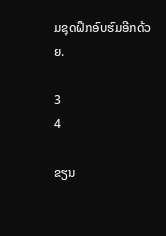ມຊຸດຝຶກອົບຮົມອີກດ້ວຍ.

3
4

ຂຽນ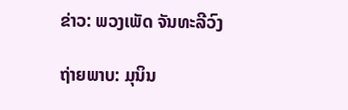ຂ່າວ: ພວງເພັດ ຈັນທະລີວົງ

ຖ່າຍພາບ: ມຸນິນ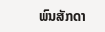ພົນສັກດາ